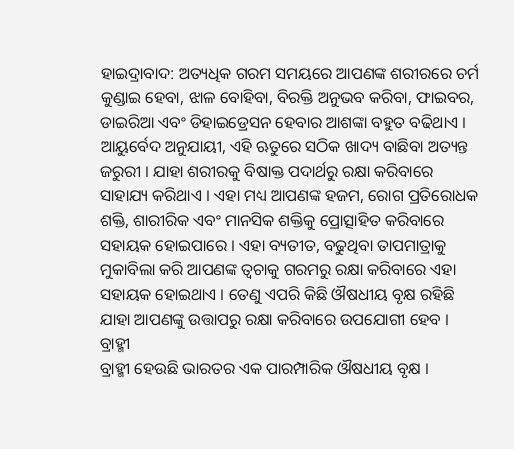ହାଇଦ୍ରାବାଦ: ଅତ୍ୟଧିକ ଗରମ ସମୟରେ ଆପଣଙ୍କ ଶରୀରରେ ଚର୍ମ କୁଣ୍ଡାଇ ହେବା, ଝାଳ ବୋହିବା, ବିରକ୍ତି ଅନୁଭବ କରିବା, ଫାଇବର, ଡାଇରିଆ ଏବଂ ଡିହାଇଡ୍ରେସନ ହେବାର ଆଶଙ୍କା ବହୁତ ବଢିଥାଏ । ଆୟୁର୍ବେଦ ଅନୁଯାୟୀ, ଏହି ଋତୁରେ ସଠିକ ଖାଦ୍ୟ ବାଛିବା ଅତ୍ୟନ୍ତ ଜରୁରୀ । ଯାହା ଶରୀରକୁ ବିଷାକ୍ତ ପଦାର୍ଥରୁ ରକ୍ଷା କରିବାରେ ସାହାଯ୍ୟ କରିଥାଏ । ଏହା ମଧ୍ୟ ଆପଣଙ୍କ ହଜମ, ରୋଗ ପ୍ରତିରୋଧକ ଶକ୍ତି, ଶାରୀରିକ ଏବଂ ମାନସିକ ଶକ୍ତିକୁ ପ୍ରୋତ୍ସାହିତ କରିବାରେ ସହାୟକ ହୋଇପାରେ । ଏହା ବ୍ୟତୀତ, ବଢୁଥିବା ତାପମାତ୍ରାକୁ ମୁକାବିଲା କରି ଆପଣଙ୍କ ତ୍ୱଚାକୁ ଗରମରୁ ରକ୍ଷା କରିବାରେ ଏହା ସହାୟକ ହୋଇଥାଏ । ତେଣୁ ଏପରି କିଛି ଔଷଧୀୟ ବୃକ୍ଷ ରହିଛି ଯାହା ଆପଣଙ୍କୁ ଉତ୍ତାପରୁ ରକ୍ଷା କରିବାରେ ଉପଯୋଗୀ ହେବ ।
ବ୍ରାହ୍ମୀ
ବ୍ରାହ୍ମୀ ହେଉଛି ଭାରତର ଏକ ପାରମ୍ପାରିକ ଔଷଧୀୟ ବୃକ୍ଷ ।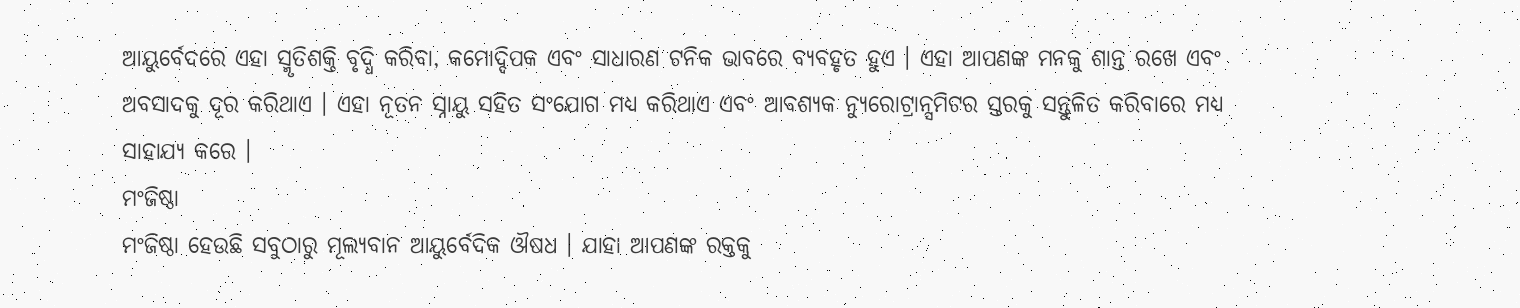ଆୟୁର୍ବେଦରେ ଏହା ସ୍ମୃତିଶକ୍ତି ବୃଦ୍ଧି କରିବା, କମୋଦ୍ଦିପକ ଏବଂ ସାଧାରଣ ଟନିକ ଭାବରେ ବ୍ୟବହୃତ ହୁଏ । ଏହା ଆପଣଙ୍କ ମନକୁ ଶାନ୍ତ ରଖେ ଏବଂ ଅବସାଦକୁ ଦୂର କରିଥାଏ । ଏହା ନୂତନ ସ୍ନାୟୁ ସହିତ ସଂଯୋଗ ମଧ୍ୟ କରିଥାଏ ଏବଂ ଆବଶ୍ୟକ ନ୍ୟୁରୋଟ୍ରାନ୍ସମିଟର ସ୍ତରକୁ ସନ୍ତୁଳିତ କରିବାରେ ମଧ୍ୟ ସାହାଯ୍ୟ କରେ ।
ମଂଜିଷ୍ଠା
ମଂଜିଷ୍ଠା ହେଉଛି ସବୁଠାରୁ ମୂଲ୍ୟବାନ ଆୟୁର୍ବେଦିକ ଔଷଧ । ଯାହା ଆପଣଙ୍କ ରକ୍ତକୁ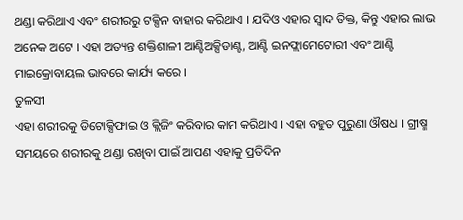ଥଣ୍ଡା କରିଥାଏ ଏବଂ ଶରୀରରୁ ଟକ୍ସିନ ବାହାର କରିଥାଏ । ଯଦିଓ ଏହାର ସ୍ୱାଦ ତିକ୍ତ, କିନ୍ତୁ ଏହାର ଲାଭ ଅନେକ ଅଟେ । ଏହା ଅତ୍ୟନ୍ତ ଶକ୍ତିଶାଳୀ ଆଣ୍ଟିଅକ୍ସିଡାଣ୍ଟ, ଆଣ୍ଟି ଇନଫ୍ଲାମେଟୋରୀ ଏବଂ ଆଣ୍ଟି ମାଇକ୍ରୋବାୟଲ ଭାବରେ କାର୍ଯ୍ୟ କରେ ।
ତୁଳସୀ
ଏହା ଶରୀରକୁ ଡିଟୋକ୍ସିଫାଇ ଓ କ୍ଲିଜିଂ କରିବାର କାମ କରିଥାଏ । ଏହା ବହୁତ ପୁରୁଣା ଔଷଧ । ଗ୍ରୀଷ୍ମ ସମୟରେ ଶରୀରକୁ ଥଣ୍ଡା ରଖିବା ପାଇଁ ଆପଣ ଏହାକୁ ପ୍ରତିଦିନ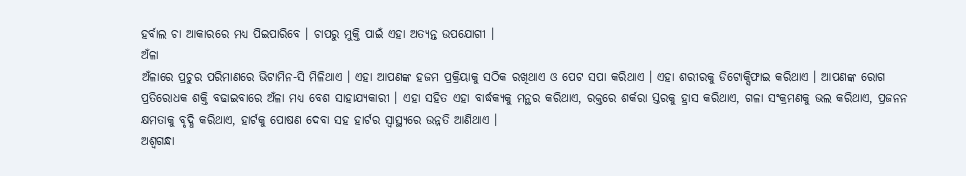ହର୍ବାଲ ଚା ଆକାରରେ ମଧ୍ୟ ପିଇପାରିବେ । ଚାପରୁ ମୁକ୍ତି ପାଇଁ ଏହା ଅତ୍ୟନ୍ତ ଉପଯୋଗୀ ।
ଅଁଳା
ଅଁଳାରେ ପ୍ରଚୁର ପରିମାଣରେ ଭିଟାମିନ-ସି ମିଳିଥାଏ । ଏହା ଆପଣଙ୍କ ହଜମ ପ୍ରକ୍ରିୟାକୁ ସଠିକ ରଖିଥାଏ ଓ ପେଟ ସପା କରିଥାଏ । ଏହା ଶରୀରକୁ ଡିଟୋକ୍ସିଫାଇ କରିଥାଏ । ଆପଣଙ୍କ ରୋଗ ପ୍ରତିରୋଧକ ଶକ୍ତି ବଢାଇବାରେ ଅଁଳା ମଧ୍ୟ ବେଶ ସାହାଯ୍ୟକାରୀ । ଏହା ସହିତ ଏହା ବାର୍ଦ୍ଧକ୍ୟକୁ ମନ୍ଥର କରିଥାଏ, ରକ୍ତରେ ଶର୍କରା ସ୍ତରକୁ ହ୍ରାସ କରିଥାଏ, ଗଳା ସଂକ୍ରମଣକୁ ଭଲ କରିଥାଏ, ପ୍ରଜନନ କ୍ଷମତାକୁ ବୃଦ୍ଧି କରିଥାଏ, ହାର୍ଟକୁ ପୋଷଣ ଦେବା ସହ ହାର୍ଟର ସ୍ୱାସ୍ଥ୍ୟରେ ଉନ୍ନତି ଆଣିଥାଏ ।
ଅଶ୍ୱଗନ୍ଧା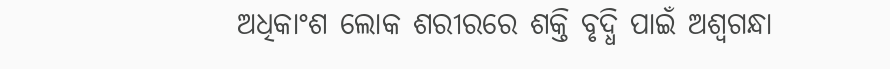ଅଧିକାଂଶ ଲୋକ ଶରୀରରେ ଶକ୍ତି ବୃଦ୍ଧି ପାଇଁ ଅଶ୍ୱଗନ୍ଧା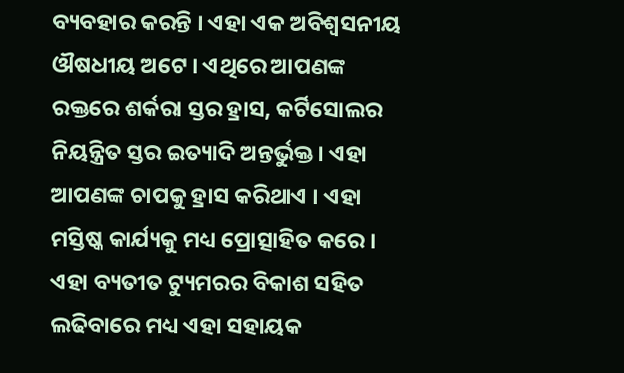ବ୍ୟବହାର କରନ୍ତି । ଏହା ଏକ ଅବିଶ୍ୱସନୀୟ ଔଷଧୀୟ ଅଟେ । ଏଥିରେ ଆପଣଙ୍କ ରକ୍ତରେ ଶର୍କରା ସ୍ତର ହ୍ରାସ, କର୍ଟିସୋଲର ନିୟନ୍ତ୍ରିତ ସ୍ତର ଇତ୍ୟାଦି ଅନ୍ତର୍ଭୁକ୍ତ । ଏହା ଆପଣଙ୍କ ଚାପକୁ ହ୍ରାସ କରିଥାଏ । ଏହା ମସ୍ତିଷ୍କ କାର୍ଯ୍ୟକୁ ମଧ୍ୟ ପ୍ରୋତ୍ସାହିତ କରେ । ଏହା ବ୍ୟତୀତ ଟ୍ୟୁମରର ବିକାଶ ସହିତ ଲଢିବାରେ ମଧ୍ୟ ଏହା ସହାୟକ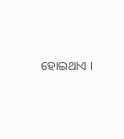ହୋଇଥାଏ ।